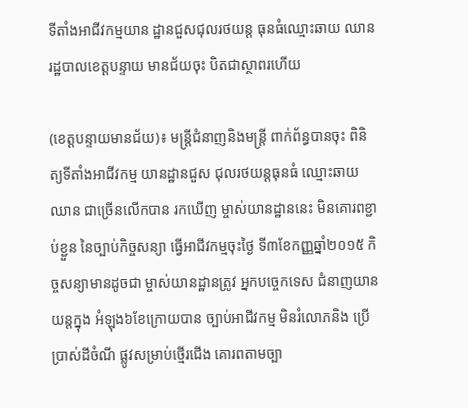ទីតាំងអាជីវកម្មយាន ដ្ឋានជួសជុលរថយន្ត ធុនធំឈ្មោះឆាយ ឈាន រដ្ឋបាលខេត្តបន្ទាយ មានជ័យចុះ បិតជាស្ថាពរហើយ

(ខេត្តបន្ទាយមានជ័យ)៖ មន្ត្រីជំនាញនិងមន្ត្រី ពាក់ព័ន្ធបានចុះ ពិនិត្យទីតាំងអាជីវកម្ម យានដ្ឋានជួស ជុលរថយន្តធុនធំ ឈ្មោះឆាយ ឈាន ជាច្រើនលើកបាន រកឃើញ ម្ចាស់យានដ្ឋាននេះ មិនគោរពខ្ជាប់ខ្ជួន នៃច្បាប់កិច្ចសន្យា ធ្វើអាជីវកម្មចុះថ្ងៃ ទី៣ខែកញ្ញឆ្នាំ២០១៥ កិច្ចសន្យាមានដូចជា ម្ចាស់យានដ្ឋានត្រូវ អ្នកបច្ចេកទេស ជំនាញយានយន្តក្នុង អំឡុង៦ខែក្រោយបាន ច្បាប់អាជីវកម្ម មិនរំលោភនិង ប្រើប្រាស់ដីចំណី ផ្លូវសម្រាប់ថ្មើរជើង គោរពតាមច្បា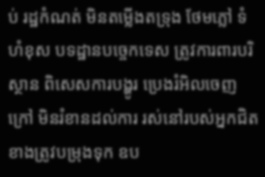ប់ រដ្ឋកំណត់ មិនតម្លើងតទ្រុង ថែមភ្លៅ ទំហំខុស បទដ្ឋានបច្ចេកទេស ត្រូវការពារបរិស្ថាន ពិសេសការបង្ហូរ ប្រេងរំអិលចេញក្រៅ មិនរំខានដល់ការ រស់នៅរបស់អ្នកជិត ខាងត្រូវបម្រុងទុក ឧប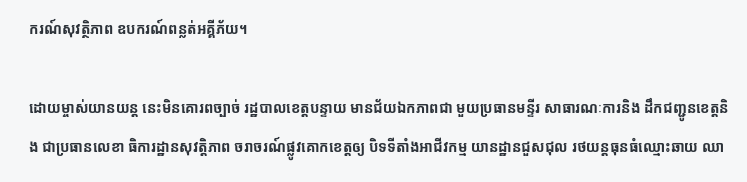ករណ៍សុវត្ថិភាព ឧបករណ៍ពន្លត់អគ្គីភ័យ។

ដោយម្ចាស់យានយន្ត នេះមិនគោរពច្បាច់ រដ្ឋបាលខេត្តបន្ទាយ មានជ័យឯកភាពជា មួយប្រធានមន្ទីរ សាធារណៈការនិង ដឹកជញ្ជូនខេត្តនិង ជាប្រធានលេខា ធិការដ្ឋានសុវត្តិភាព ចរាចរណ៍ផ្លូវគោកខេត្តឲ្យ បិទទីតាំងអាជីវកម្ម យានដ្ឋានជួសជុល រថយន្តធុនធំឈ្មោះឆាយ ឈា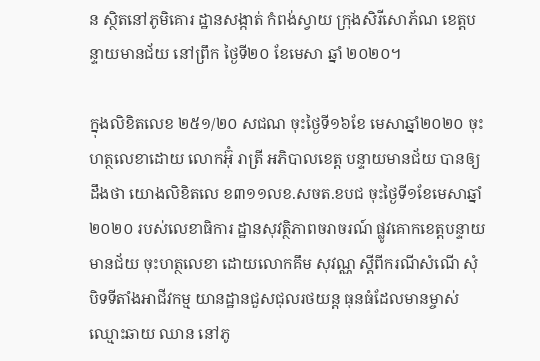ន ស្ថិតនៅភូមិគោរ ដ្ឋានសង្កាត់ កំពង់ស្វាយ ក្រុងសិរីសោភ័ណ ខេត្តបន្ទាយមានជ័យ នៅព្រឹក ថ្ងៃទី២០ ខែមេសា ឆ្នាំ ២០២០។

ក្នុងលិខិតលេខ ២៥១/២០ សជណ ចុះថ្ងៃទី១៦ខែ មេសាឆ្នាំ២០២០ ចុះហត្ថលេខាដោយ លោកអ៊ុំ រាត្រី អភិបាលខេត្ត បន្ទាយមានជ័យ បានឲ្យដឹងថា យោងលិខិតលេ ខ៣១១លខ.សចត.ខបជ ចុះថ្ងៃទី១ខែមេសាឆ្នាំ២០២០ របស់លេខាធិការ ដ្ឋានសុវត្ថិភាពចរាចរណ៍ ផ្លូវគោកខេត្តបន្ទាយមានជ័យ ចុះហត្ថលេខា ដោយលោកគឹម សុវណ្ណ ស្តីពីករណីសំណើ សុំបិទទីតាំងអាជីវកម្ម យានដ្ឋានជួសជុលរថយន្ត ធុនធំដែលមានម្ចាស់ ឈ្មោះឆាយ ឈាន នៅភូ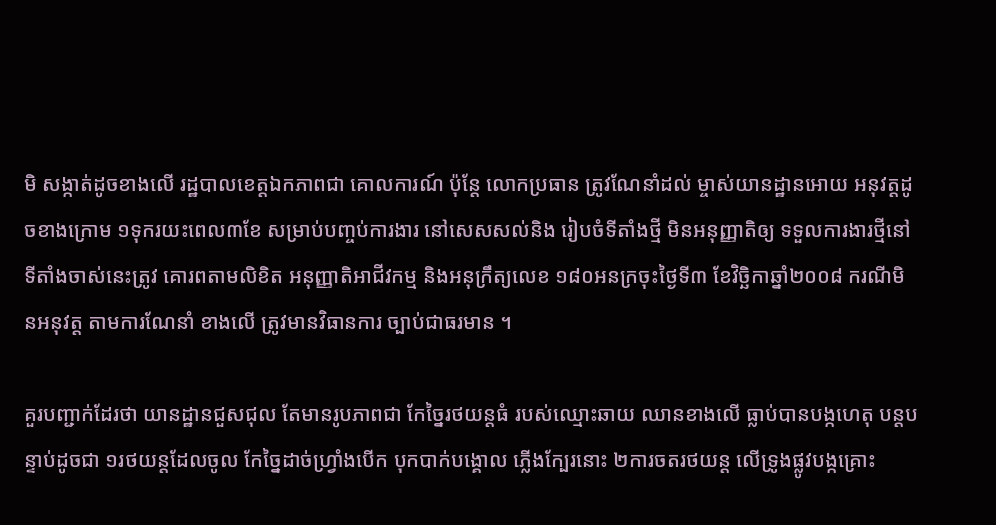មិ សង្កាត់ដូចខាងលើ រដ្ឋបាលខេត្តឯកភាពជា គោលការណ៍ ប៉ុន្តែ លោកប្រធាន ត្រូវណែនាំដល់ ម្ចាស់យានដ្ឋានអោយ អនុវត្តដូចខាងក្រោម ១ទុករយះពេល៣ខែ សម្រាប់បញ្ចប់ការងារ នៅសេសសល់និង រៀបចំទីតាំងថ្មី មិនអនុញ្ញាតិឲ្យ ទទួលការងារថ្មីនៅ ទីតាំងចាស់នេះត្រូវ គោរពតាមលិខិត អនុញ្ញាតិអាជីវកម្ម និងអនុក្រឹត្យលេខ ១៨០អនក្រចុះថ្ងៃទី៣ ខែវិច្ឆិកាឆ្នាំ២០០៨ ករណីមិនអនុវត្ត តាមការណែនាំ ខាងលើ ត្រូវមានវិធានការ ច្បាប់ជាធរមាន ។

គួរបញ្ជាក់ដែរថា យានដ្ឋានជួសជុល តែមានរូបភាពជា កែច្នៃរថយន្តធំ របស់ឈ្មោះឆាយ ឈានខាងលើ ធ្លាប់បានបង្កហេតុ បន្តបន្ទាប់ដូចជា ១រថយន្តដែលចូល កែច្នៃដាច់ហ្វ្រាំងបើក បុកបាក់បង្គោល ភ្លើងក្បែរនោះ ២ការចតរថយន្ត លើទ្រូងផ្លូវបង្កគ្រោះ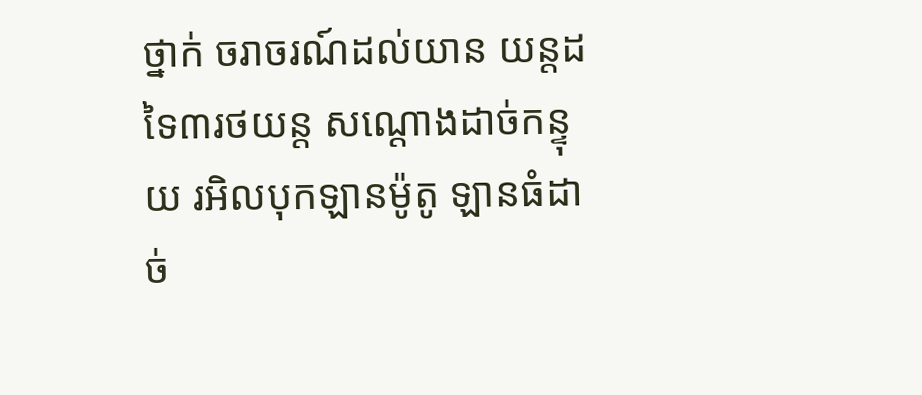ថ្នាក់ ចរាចរណ៍ដល់យាន យន្តដទៃ៣រថយន្ត សណ្ដោងដាច់កន្ទុយ រអិលបុកឡានម៉ូតូ ឡានធំដាច់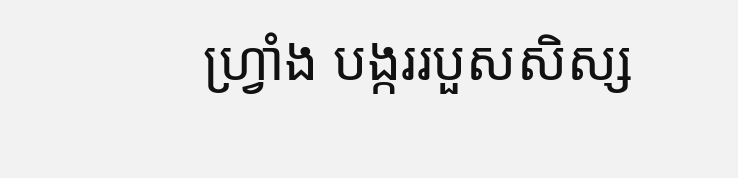ហ្វ្រាំង បង្កររបួសសិស្ស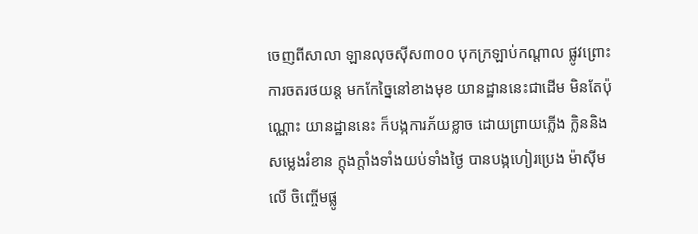ចេញពីសាលា ឡានលុចស៊ីស៣០០ បុកក្រឡាប់កណ្ដាល ផ្លូវព្រោះការចតរថយន្ត មកកែច្នៃនៅខាងមុខ យានដ្ឋាននេះជាដើម មិនតែប៉ុណ្ណោះ យានដ្ឋាននេះ ក៏បង្កការភ័យខ្លាច ដោយព្រាយភ្លើង ក្លិននិងសម្លេងរំខាន ក្តុងក្តាំងទាំងយប់ទាំងថ្ងៃ បានបង្កហៀរប្រេង ម៉ាស៊ីមលើ ចិញ្ចើមផ្លូ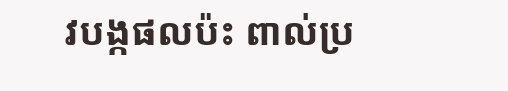វបង្កផលប៉ះ ពាល់ប្រ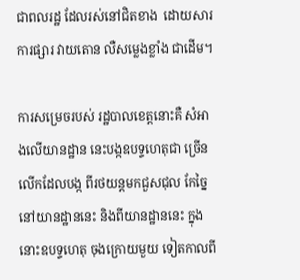ជាពលរដ្ឋ ដែលរស់នៅជិតខាង  ដោយសារការផ្សារ វាយតោន លឺសម្លេងខ្លាំង ជាដើម។

ការសម្រេចរបស់ រដ្ឋបាលខេត្តនោះគឺ សំអាងលើយានដ្ឋាន នេះបង្កឧបទ្ទហេតុជា ច្រើនលើកដែលបង្ក ពីរថយន្តមកជួសជុល កែច្នៃនៅយានដ្ឋាននេះ និងពីយានដ្ឋាននេះ ក្នុងនោះឧបទ្ទហេតុ ចុងក្រោយមួយ ទៀតកាលពី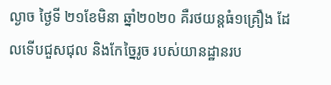ល្ងាច ថ្ងៃទី ២១ខែមិនា ឆ្នាំ២០២០ គឺរថយន្ដធំ១គ្រឿង ដែលទើបជួសជុល និងកែច្នៃរូច របស់យានដ្ឋានរប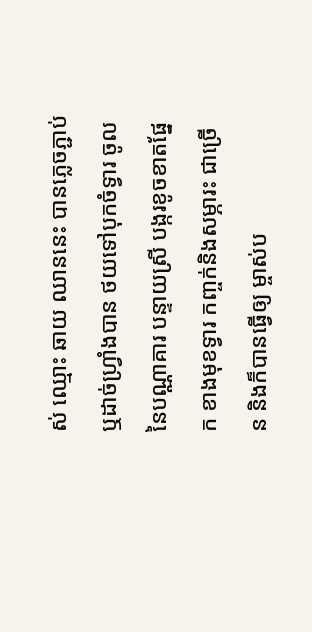ស់ ឈ្មោះ ឆាយ ឈាននេះ បានភ្លេចភ្ជាប់ ឬដាច់ហ្វ្រាំងបាន ថយទៅបុកចំទ្វារ ចូលនៃបណ្ណាគារ បន្ទាយស្រី បង្ករខូចខាតផ្នែក ខាងមុខទ្វារ កញ្ចក់និងសម្ភារះ ជាច្រើន និងក៏បានធ្វើឲ្យ ម្ចាស់ប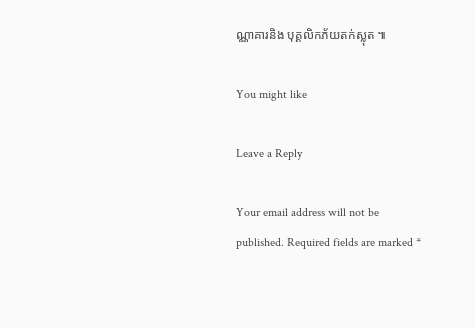ណ្ណាគារនិង បុគ្គលិកភ័យតក់ស្លុត ៕

You might like

Leave a Reply

Your email address will not be published. Required fields are marked *